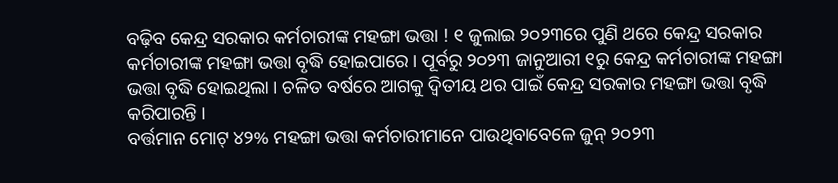ବଢ଼ିବ କେନ୍ଦ୍ର ସରକାର କର୍ମଚାରୀଙ୍କ ମହଙ୍ଗା ଭତ୍ତା ! ୧ ଜୁଲାଇ ୨୦୨୩ରେ ପୁଣି ଥରେ କେନ୍ଦ୍ର ସରକାର କର୍ମଚାରୀଙ୍କ ମହଙ୍ଗା ଭତ୍ତା ବୃଦ୍ଧି ହୋଇପାରେ । ପୂର୍ବରୁ ୨୦୨୩ ଜାନୁଆରୀ ୧ରୁ କେନ୍ଦ୍ର କର୍ମଚାରୀଙ୍କ ମହଙ୍ଗା ଭତ୍ତା ବୃଦ୍ଧି ହୋଇଥିଲା । ଚଳିତ ବର୍ଷରେ ଆଗକୁ ଦ୍ୱିତୀୟ ଥର ପାଇଁ କେନ୍ଦ୍ର ସରକାର ମହଙ୍ଗା ଭତ୍ତା ବୃଦ୍ଧି କରିପାରନ୍ତି ।
ବର୍ତ୍ତମାନ ମୋଟ୍ ୪୨% ମହଙ୍ଗା ଭତ୍ତା କର୍ମଚାରୀମାନେ ପାଉଥିବାବେଳେ ଜୁନ୍ ୨୦୨୩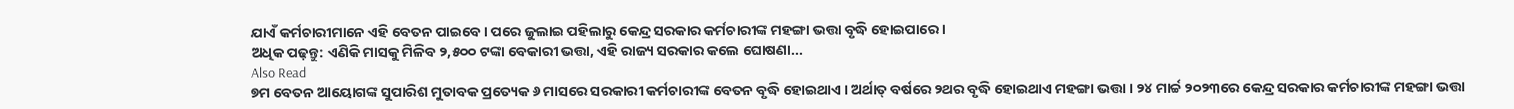ଯାଏଁ କର୍ମଚାରୀମାନେ ଏହି ବେତନ ପାଇବେ । ପରେ ଜୁଲାଇ ପହିଲାରୁ କେନ୍ଦ୍ର ସରକାର କର୍ମଚାରୀଙ୍କ ମହଙ୍ଗା ଭତ୍ତା ବୃଦ୍ଧି ହୋଇପାରେ ।
ଅଧିକ ପଢ଼ନ୍ତୁ: ଏଣିକି ମାସକୁ ମିଳିବ ୨,୫୦୦ ଟଙ୍କା ବେକାରୀ ଭତ୍ତା, ଏହି ରାଜ୍ୟ ସରକାର କଲେ ଘୋଷଣା...
Also Read
୭ମ ବେତନ ଆୟୋଗଙ୍କ ସୁପାରିଶ ମୁତାବକ ପ୍ରତ୍ୟେକ ୬ ମାସରେ ସରକାରୀ କର୍ମଚାରୀଙ୍କ ବେତନ ବୃଦ୍ଧି ହୋଇଥାଏ । ଅର୍ଥାତ୍ ବର୍ଷରେ ୨ଥର ବୃଦ୍ଧି ହୋଇଥାଏ ମହଙ୍ଗା ଭତ୍ତା । ୨୪ ମାର୍ଚ୍ଚ ୨୦୨୩ରେ କେନ୍ଦ୍ର ସରକାର କର୍ମଚାରୀଙ୍କ ମହଙ୍ଗା ଭତ୍ତା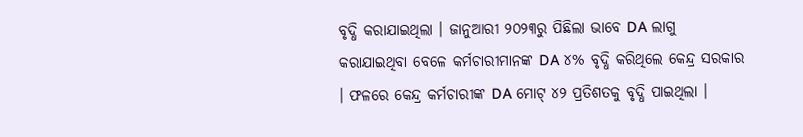ବୃଦ୍ଧି କରାଯାଇଥିଲା । ଜାନୁଆରୀ ୨୦୨୩ରୁ ପିଛିଲା ଭାବେ DA ଲାଗୁ କରାଯାଇଥିବା ବେଳେ କର୍ମଚାରୀମାନଙ୍କ DA ୪% ବୃଦ୍ଧି କରିଥିଲେ କେନ୍ଦ୍ର ସରକାର । ଫଳରେ କେନ୍ଦ୍ର କର୍ମଚାରୀଙ୍କ DA ମୋଟ୍ ୪୨ ପ୍ରତିଶତକୁ ବୃଦ୍ଧି ପାଇଥିଲା ।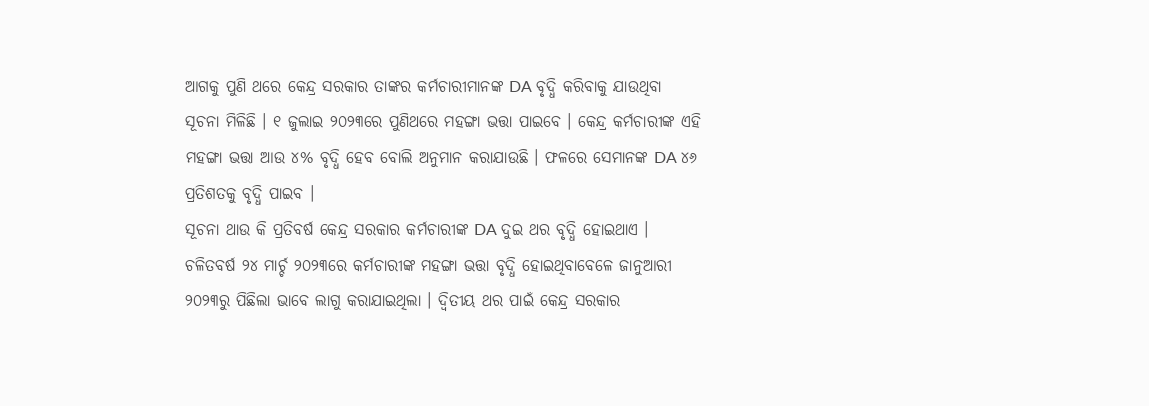ଆଗକୁ ପୁଣି ଥରେ କେନ୍ଦ୍ର ସରକାର ତାଙ୍କର କର୍ମଚାରୀମାନଙ୍କ DA ବୃଦ୍ଧି କରିବାକୁ ଯାଉଥିବା ସୂଚନା ମିଳିଛି । ୧ ଜୁଲାଇ ୨୦୨୩ରେ ପୁଣିଥରେ ମହଙ୍ଗା ଭତ୍ତା ପାଇବେ । କେନ୍ଦ୍ର କର୍ମଚାରୀଙ୍କ ଏହି ମହଙ୍ଗା ଭତ୍ତା ଆଉ ୪% ବୃଦ୍ଧି ହେବ ବୋଲି ଅନୁମାନ କରାଯାଉଛି । ଫଳରେ ସେମାନଙ୍କ DA ୪୬ ପ୍ରତିଶତକୁ ବୃଦ୍ଧି ପାଇବ ।
ସୂଚନା ଥାଉ କି ପ୍ରତିବର୍ଷ କେନ୍ଦ୍ର ସରକାର କର୍ମଚାରୀଙ୍କ DA ଦୁଇ ଥର ବୃଦ୍ଧି ହୋଇଥାଏ । ଚଳିତବର୍ଷ ୨୪ ମାର୍ଚ୍ଚ ୨୦୨୩ରେ କର୍ମଚାରୀଙ୍କ ମହଙ୍ଗା ଭତ୍ତା ବୃଦ୍ଧି ହୋଇଥିବାବେଳେ ଜାନୁଆରୀ ୨୦୨୩ରୁ ପିଛିଲା ଭାବେ ଲାଗୁ କରାଯାଇଥିଲା । ଦ୍ୱିତୀୟ ଥର ପାଇଁ କେନ୍ଦ୍ର ସରକାର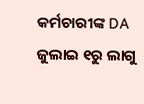କର୍ମଚାରୀଙ୍କ DA ଜୁଲାଇ ୧ରୁ ଲାଗୁ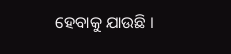ହେବାକୁ ଯାଉଛି ।